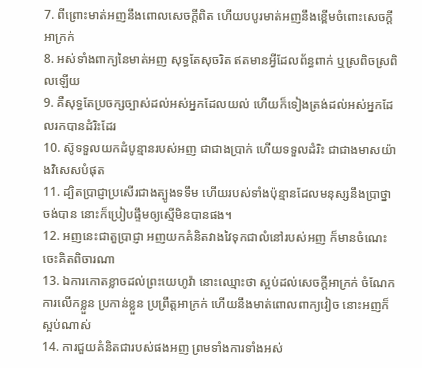7. ពីព្រោះមាត់អញនឹងពោលសេចក្តីពិត ហើយបបូរមាត់អញនឹងខ្ពើមចំពោះសេចក្តីអាក្រក់
8. អស់ទាំងពាក្យនៃមាត់អញ សុទ្ធតែសុចរិត ឥតមានអ្វីដែលព័ន្ធពាក់ ឬស្រពិចស្រពិលឡើយ
9. គឺសុទ្ធតែប្រចក្សច្បាស់ដល់អស់អ្នកដែលយល់ ហើយក៏ទៀងត្រង់ដល់អស់អ្នកដែលរកបានដំរិះដែរ
10. ស៊ូទទួលយកដំបូន្មានរបស់អញ ជាជាងប្រាក់ ហើយទទួលដំរិះ ជាជាងមាសយ៉ាងវិសេសបំផុត
11. ដ្បិតប្រាជ្ញាប្រសើរជាងត្បូងទទឹម ហើយរបស់ទាំងប៉ុន្មានដែលមនុស្សនឹងប្រាថ្នាចង់បាន នោះក៏ប្រៀបផ្ទឹមឲ្យស្មើមិនបានផង។
12. អញនេះជាតួប្រាជ្ញា អញយកគំនិតវាងវៃទុកជាលំនៅរបស់អញ ក៏មានចំណេះចេះគិតពិចារណា
13. ឯការកោតខ្លាចដល់ព្រះយេហូវ៉ា នោះឈ្មោះថា ស្អប់ដល់សេចក្តីអាក្រក់ ចំណែកការលើកខ្លួន ប្រកាន់ខ្លួន ប្រព្រឹត្តអាក្រក់ ហើយនឹងមាត់ពោលពាក្យវៀច នោះអញក៏ស្អប់ណាស់
14. ការជួយគំនិតជារបស់ផងអញ ព្រមទាំងការទាំងអស់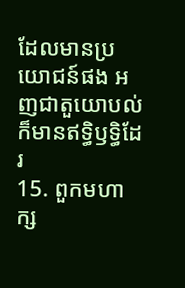ដែលមានប្រយោជន៍ផង អញជាតួយោបល់ ក៏មានឥទ្ធិឫទ្ធិដែរ
15. ពួកមហាក្ស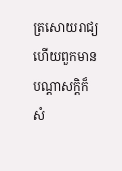ត្រសោយរាជ្យ ហើយពួកមានបណ្តាសក្តិក៏សំ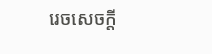រេចសេចក្តី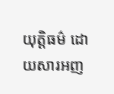យុត្តិធម៌ ដោយសារអញ